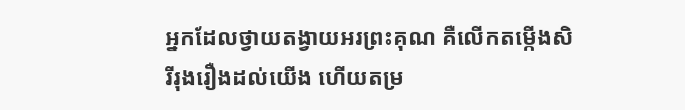អ្នកដែលថ្វាយតង្វាយអរព្រះគុណ គឺលើកតម្កើងសិរីរុងរឿងដល់យើង ហើយតម្រ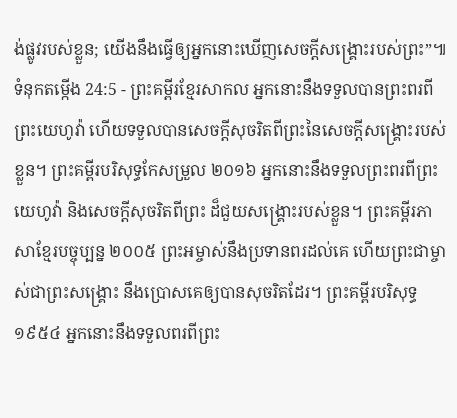ង់ផ្លូវរបស់ខ្លួន; យើងនឹងធ្វើឲ្យអ្នកនោះឃើញសេចក្ដីសង្គ្រោះរបស់ព្រះ”៕
ទំនុកតម្កើង 24:5 - ព្រះគម្ពីរខ្មែរសាកល អ្នកនោះនឹងទទួលបានព្រះពរពីព្រះយេហូវ៉ា ហើយទទួលបានសេចក្ដីសុចរិតពីព្រះនៃសេចក្ដីសង្គ្រោះរបស់ខ្លួន។ ព្រះគម្ពីរបរិសុទ្ធកែសម្រួល ២០១៦ អ្នកនោះនឹងទទួលព្រះពរពីព្រះយេហូវ៉ា និងសេចក្ដីសុចរិតពីព្រះ ដ៏ជួយសង្គ្រោះរបស់ខ្លួន។ ព្រះគម្ពីរភាសាខ្មែរបច្ចុប្បន្ន ២០០៥ ព្រះអម្ចាស់នឹងប្រទានពរដល់គេ ហើយព្រះជាម្ចាស់ជាព្រះសង្គ្រោះ នឹងប្រោសគេឲ្យបានសុចរិតដែរ។ ព្រះគម្ពីរបរិសុទ្ធ ១៩៥៤ អ្នកនោះនឹងទទួលពរពីព្រះ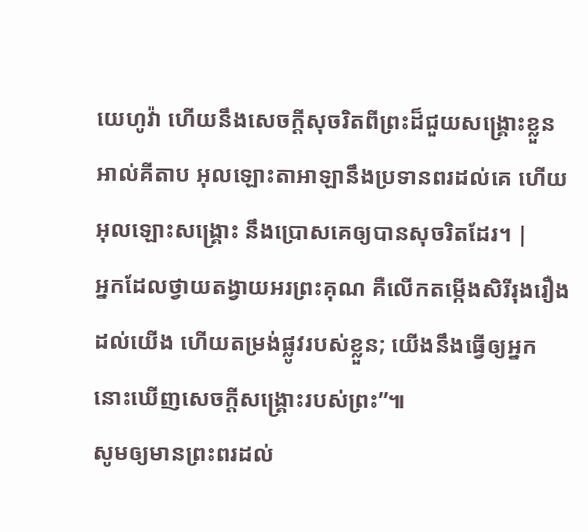យេហូវ៉ា ហើយនឹងសេចក្ដីសុចរិតពីព្រះដ៏ជួយសង្គ្រោះខ្លួន អាល់គីតាប អុលឡោះតាអាឡានឹងប្រទានពរដល់គេ ហើយអុលឡោះសង្គ្រោះ នឹងប្រោសគេឲ្យបានសុចរិតដែរ។ |
អ្នកដែលថ្វាយតង្វាយអរព្រះគុណ គឺលើកតម្កើងសិរីរុងរឿងដល់យើង ហើយតម្រង់ផ្លូវរបស់ខ្លួន; យើងនឹងធ្វើឲ្យអ្នកនោះឃើញសេចក្ដីសង្គ្រោះរបស់ព្រះ”៕
សូមឲ្យមានព្រះពរដល់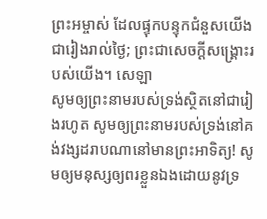ព្រះអម្ចាស់ ដែលផ្ទុកបន្ទុកជំនួសយើងជារៀងរាល់ថ្ងៃ; ព្រះជាសេចក្ដីសង្គ្រោះរបស់យើង។ សេឡា
សូមឲ្យព្រះនាមរបស់ទ្រង់ស្ថិតនៅជារៀងរហូត សូមឲ្យព្រះនាមរបស់ទ្រង់នៅគង់វង្សដរាបណានៅមានព្រះអាទិត្យ! សូមឲ្យមនុស្សឲ្យពរខ្លួនឯងដោយនូវទ្រ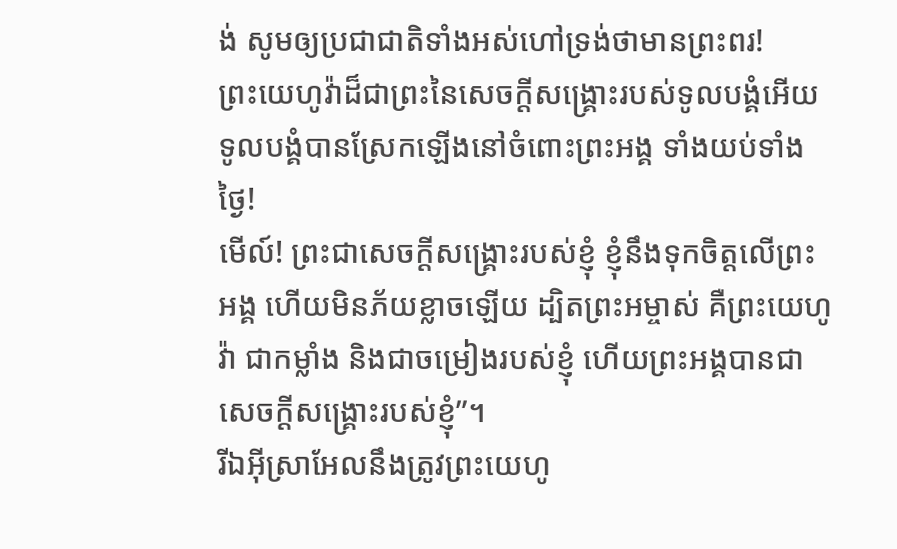ង់ សូមឲ្យប្រជាជាតិទាំងអស់ហៅទ្រង់ថាមានព្រះពរ!
ព្រះយេហូវ៉ាដ៏ជាព្រះនៃសេចក្ដីសង្គ្រោះរបស់ទូលបង្គំអើយ ទូលបង្គំបានស្រែកឡើងនៅចំពោះព្រះអង្គ ទាំងយប់ទាំងថ្ងៃ!
មើល៍! ព្រះជាសេចក្ដីសង្គ្រោះរបស់ខ្ញុំ ខ្ញុំនឹងទុកចិត្តលើព្រះអង្គ ហើយមិនភ័យខ្លាចឡើយ ដ្បិតព្រះអម្ចាស់ គឺព្រះយេហូវ៉ា ជាកម្លាំង និងជាចម្រៀងរបស់ខ្ញុំ ហើយព្រះអង្គបានជាសេចក្ដីសង្គ្រោះរបស់ខ្ញុំ”។
រីឯអ៊ីស្រាអែលនឹងត្រូវព្រះយេហូ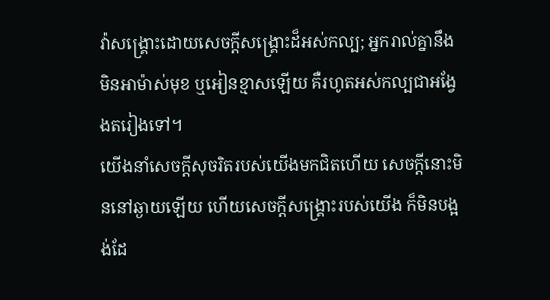វ៉ាសង្គ្រោះដោយសេចក្ដីសង្គ្រោះដ៏អស់កល្ប; អ្នករាល់គ្នានឹងមិនអាម៉ាស់មុខ ឬអៀនខ្មាសឡើយ គឺរហូតអស់កល្បជាអង្វែងតរៀងទៅ។
យើងនាំសេចក្ដីសុចរិតរបស់យើងមកជិតហើយ សេចក្ដីនោះមិននៅឆ្ងាយឡើយ ហើយសេចក្ដីសង្គ្រោះរបស់យើង ក៏មិនបង្អង់ដែ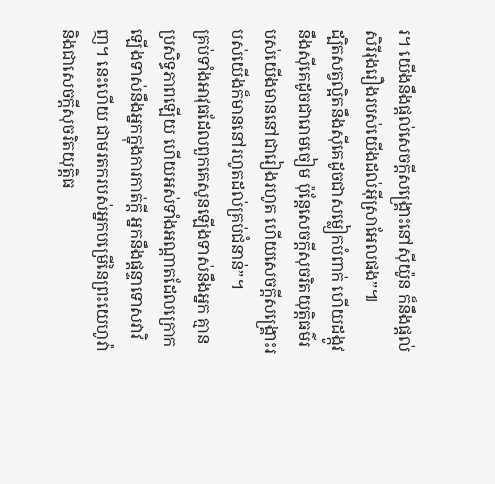រ។ យើងនឹងផ្ដល់សេចក្ដីសង្គ្រោះនៅស៊ីយ៉ូន ក៏នឹងផ្ដល់សិរីរុងរឿងរបស់យើងដល់អ៊ីស្រាអែលផង”៕
ដ្បិតសត្វល្អិតនឹងស៊ីគេដូចជាសម្លៀកបំពាក់ ហើយដង្កូវនឹងស៊ីគេដូចជារោមចៀម ប៉ុន្តែសេចក្ដីសុចរិតយុត្តិធម៌របស់យើងមាននៅជារៀងរហូត ហើយសេចក្ដីសង្គ្រោះរបស់យើងក៏មាននៅរហូតដល់គ្រប់ជំនាន់”។
គ្រប់ទាំងអាវុធដែលពួកគេសូនឡើងទាស់នឹងអ្នក គ្មានប្រសិទ្ធភាពឡើយ ហើយអស់ទាំងអណ្ដាតដែលក្រោកឡើងទាស់នឹងអ្នកក្នុងការកាត់ក្ដី អ្នកនឹងផ្ដន្ទាទោសវាវិញ។ នេះហើយ ជាមរតករបស់អ្នកបម្រើនៃព្រះយេហូវ៉ា និងជាសេចក្ដីសុចរិតយុត្តិធ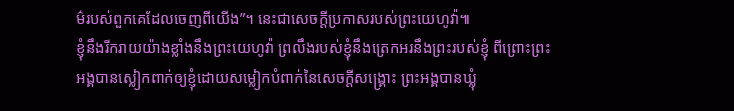ម៌របស់ពួកគេដែលចេញពីយើង”។ នេះជាសេចក្ដីប្រកាសរបស់ព្រះយេហូវ៉ា៕
ខ្ញុំនឹងរីករាយយ៉ាងខ្លាំងនឹងព្រះយេហូវ៉ា ព្រលឹងរបស់ខ្ញុំនឹងត្រេកអរនឹងព្រះរបស់ខ្ញុំ ពីព្រោះព្រះអង្គបានស្លៀកពាក់ឲ្យខ្ញុំដោយសម្លៀកបំពាក់នៃសេចក្ដីសង្គ្រោះ ព្រះអង្គបានឃ្លុំ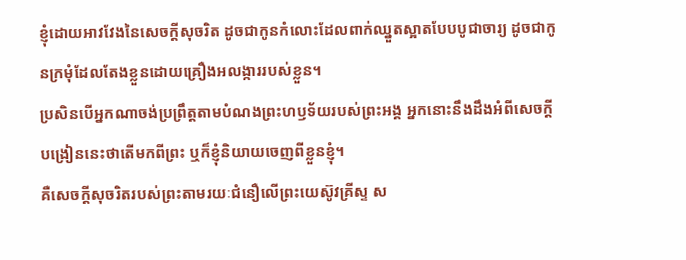ខ្ញុំដោយអាវវែងនៃសេចក្ដីសុចរិត ដូចជាកូនកំលោះដែលពាក់ឈ្នួតស្អាតបែបបូជាចារ្យ ដូចជាកូនក្រមុំដែលតែងខ្លួនដោយគ្រឿងអលង្ការរបស់ខ្លួន។
ប្រសិនបើអ្នកណាចង់ប្រព្រឹត្តតាមបំណងព្រះហឫទ័យរបស់ព្រះអង្គ អ្នកនោះនឹងដឹងអំពីសេចក្ដីបង្រៀននេះថាតើមកពីព្រះ ឬក៏ខ្ញុំនិយាយចេញពីខ្លួនខ្ញុំ។
គឺសេចក្ដីសុចរិតរបស់ព្រះតាមរយៈជំនឿលើព្រះយេស៊ូវគ្រីស្ទ ស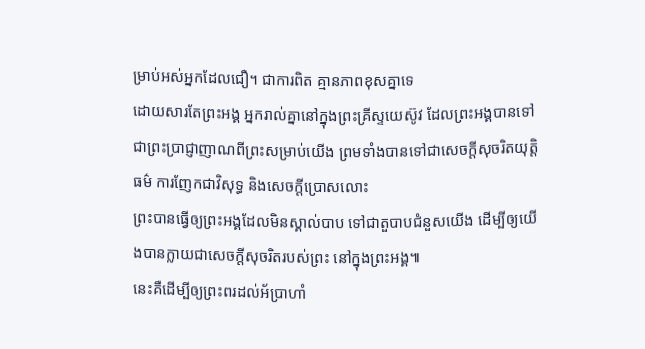ម្រាប់អស់អ្នកដែលជឿ។ ជាការពិត គ្មានភាពខុសគ្នាទេ
ដោយសារតែព្រះអង្គ អ្នករាល់គ្នានៅក្នុងព្រះគ្រីស្ទយេស៊ូវ ដែលព្រះអង្គបានទៅជាព្រះប្រាជ្ញាញាណពីព្រះសម្រាប់យើង ព្រមទាំងបានទៅជាសេចក្ដីសុចរិតយុត្តិធម៌ ការញែកជាវិសុទ្ធ និងសេចក្ដីប្រោសលោះ
ព្រះបានធ្វើឲ្យព្រះអង្គដែលមិនស្គាល់បាប ទៅជាតួបាបជំនួសយើង ដើម្បីឲ្យយើងបានក្លាយជាសេចក្ដីសុចរិតរបស់ព្រះ នៅក្នុងព្រះអង្គ៕
នេះគឺដើម្បីឲ្យព្រះពរដល់អ័ប្រាហាំ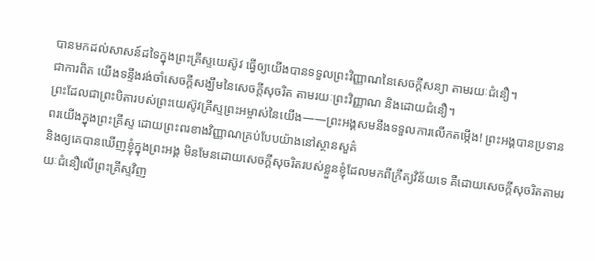បានមកដល់សាសន៍ដទៃក្នុងព្រះគ្រីស្ទយេស៊ូវ ធ្វើឲ្យយើងបានទទួលព្រះវិញ្ញាណនៃសេចក្ដីសន្យា តាមរយៈជំនឿ។
ជាការពិត យើងទន្ទឹងរង់ចាំសេចក្ដីសង្ឃឹមនៃសេចក្ដីសុចរិត តាមរយៈព្រះវិញ្ញាណ និងដោយជំនឿ។
ព្រះដែលជាព្រះបិតារបស់ព្រះយេស៊ូវគ្រីស្ទព្រះអម្ចាស់នៃយើង——ព្រះអង្គសមនឹងទទួលការលើកតម្កើង! ព្រះអង្គបានប្រទានពរយើងក្នុងព្រះគ្រីស្ទ ដោយព្រះពរខាងវិញ្ញាណគ្រប់បែបយ៉ាងនៅស្ថានសួគ៌
និងឲ្យគេបានឃើញខ្ញុំក្នុងព្រះអង្គ មិនមែនដោយសេចក្ដីសុចរិតរបស់ខ្លួនខ្ញុំដែលមកពីក្រឹត្យវិន័យទេ គឺដោយសេចក្ដីសុចរិតតាមរយៈជំនឿលើព្រះគ្រីស្ទវិញ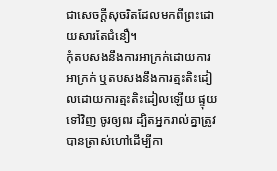ជាសេចក្ដីសុចរិតដែលមកពីព្រះដោយសារតែជំនឿ។
កុំតបសងនឹងការអាក្រក់ដោយការអាក្រក់ ឬតបសងនឹងការត្មះតិះដៀលដោយការត្មះតិះដៀលឡើយ ផ្ទុយទៅវិញ ចូរឲ្យពរ ដ្បិតអ្នករាល់គ្នាត្រូវបានត្រាស់ហៅដើម្បីកា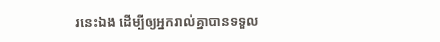រនេះឯង ដើម្បីឲ្យអ្នករាល់គ្នាបានទទួល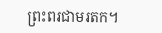ព្រះពរជាមរតក។